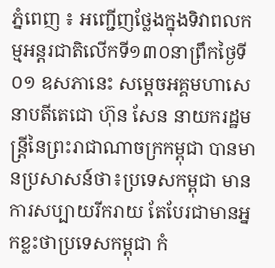ភ្នំពេញ ៖ អញ្ជើញថ្លែងក្នុងទិវាពលកម្មអន្តរជាតិលើកទី១៣០នាព្រឹកថ្ងៃទី០១ ឧសភានេះ សម្ដេចអគ្គមហាសេនាបតីតេជោ ហ៊ុន សែន នាយករដ្ឋមន្ត្រីនៃព្រះរាជាណាចក្រកម្ពុជា បានមានប្រសាសន៍ថា៖ប្រទេសកម្ពុជា មានការសប្បាយរីករាយ តែបែរជាមានអ្នកខ្លះថាប្រទេសកម្ពុជា កំ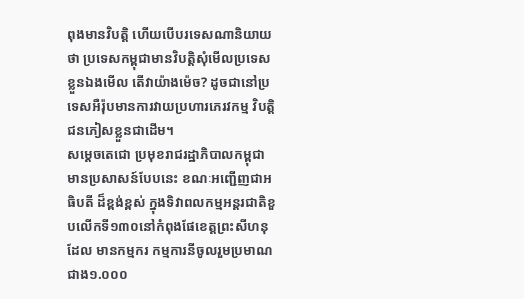ពុងមានវិបត្តិ ហើយបើបរទេសណានិយាយថា ប្រទេសកម្ពុជាមានវិបត្តិសុំមើលប្រទេសខ្លួនឯងមើល តើវាយ៉ាងម៉េច? ដូចជានៅប្រទេសអឺរ៉ុបមានការវាយប្រហារភេរវកម្ម វិបត្តិជនភៀសខ្លួនជាដើម។
សម្ដេចតេជោ ប្រមុខរាជរដ្ឋាភិបាលកម្ពុជា មានប្រសាសន៍បែបនេះ ខណៈអញ្ជើញជាអធិបតី ដ៏ខ្ពង់ខ្ពស់ ក្នុងទិវាពលកម្មអន្តរជាតិខួបលើកទី១៣០នៅកំពុងផែខេត្តព្រះសីហនុ ដែល មានកម្មករ កម្មការនីចូលរួមប្រមាណជាង១.០០០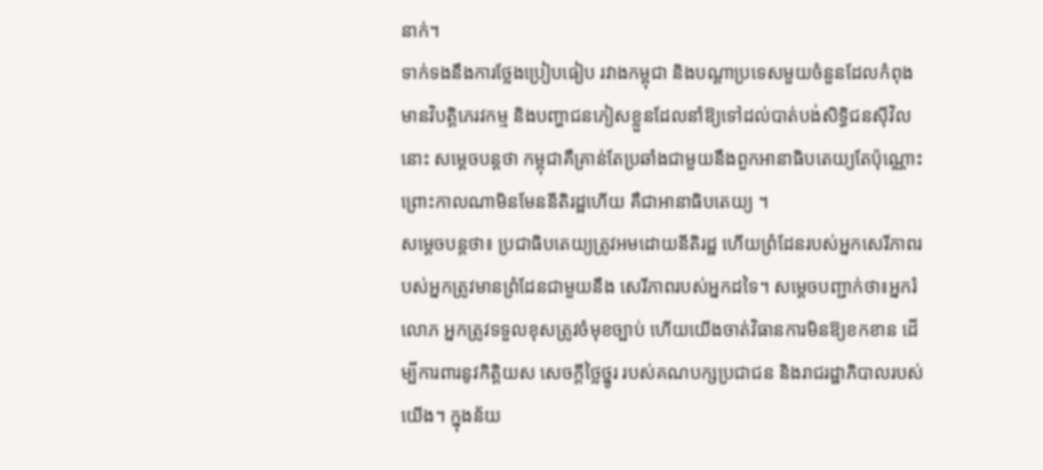នាក់។
ទាក់ទងនឹងការថ្លែងប្រៀបធៀប រវាងកម្ពុជា និងបណ្ដាប្រទេសមួយចំនួនដែលកំពុងមានវិបត្តិភេរវកម្ម និងបញ្ហាជនភៀសខ្លួនដែលនាំឱ្យទៅដល់បាត់បង់សិទ្ធិជនស៊ីវិលនោះ សម្ដេចបន្តថា កម្ពុជាគឺគ្រាន់តែប្រឆាំងជាមួយនឹងពួកអានាធិបតេយ្យតែប៉ុណ្ណោះ ព្រោះកាលណាមិនមែននីតិរដ្ឋហើយ គឺជាអានាធិបតេយ្យ ។
សម្ដេចបន្តថា៖ ប្រជាធិបតេយ្យត្រូវអមដោយនីតិរដ្ឋ ហើយព្រំដែនរបស់អ្នកសេរីភាពរបស់អ្នកត្រូវមានព្រំដែនជាមួយនឹង សេរីភាពរបស់អ្នកដទៃ។ សម្ដេចបញ្ជាក់ថា៖អ្នករំលោភ អ្នកត្រូវទទួលខុសត្រូវចំមុខច្បាប់ ហើយយើងចាត់វិធានការមិនឱ្យខកខាន ដើម្បីការពារនូវកិត្តិយស សេចក្តីថ្លៃថ្នូរ របស់គណបក្សប្រជាជន និងរាជរដ្ឋាភិបាលរបស់យើង។ ក្នុងន័យ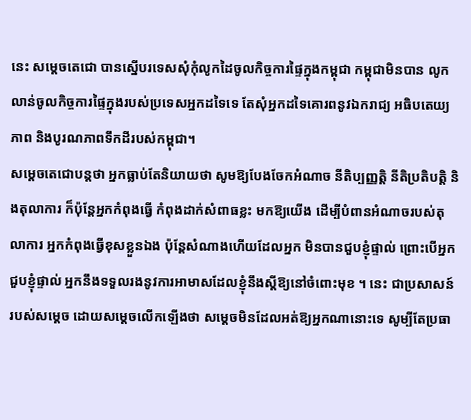នេះ សម្ដេចតេជោ បានស្នើបរទេសសុំកុំលូកដៃចូលកិច្ចការផ្ទៃក្នុងកម្ពុជា កម្ពុជាមិនបាន លូកលាន់ចូលកិច្ចការផ្ទៃក្នុងរបស់ប្រទេសអ្នកដទៃទេ តែសុំអ្នកដទៃគោរពនូវឯករាជ្យ អធិបតេយ្យភាព និងបូរណភាពទឹកដីរបស់កម្ពុជា។
សម្ដេចតេជោបន្តថា អ្នកធ្លាប់តែនិយាយថា សូមឱ្យបែងចែកអំណាច នីតិប្បញ្ញត្តិ នីតិប្រតិបត្តិ និងតុលាការ ក៏ប៉ុន្តែអ្នកកំពុងធ្វើ កំពុងដាក់សំពាធខ្លះ មកឱ្យយើង ដើម្បីបំពានអំណាចរបស់តុលាការ អ្នកកំពុងធ្វើខុសខ្លួនឯង ប៉ុន្តែសំណាងហើយដែលអ្នក មិនបានជួបខ្ញុំផ្ទាល់ ព្រោះបើអ្នកជួបខ្ញុំផ្ទាល់ អ្នកនឹងទទួលរងនូវការអាមាសដែលខ្ញុំនឹងស្តីឱ្យនៅចំពោះមុខ ។ នេះ ជាប្រសាសន៍របស់សម្ដេច ដោយសម្ដេចលើកឡើងថា សម្ដេចមិនដែលអត់ឱ្យអ្នកណានោះទេ សូម្បីតែប្រធា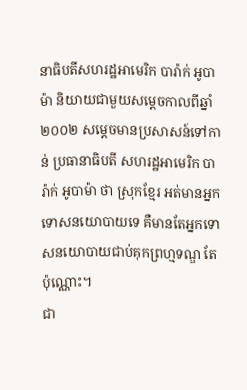នាធិបតីសហរដ្ឋអាមេរិក បារ៉ាក់ អូបាម៉ា និយាយជាមួយសម្ដេចកាលពីឆ្នាំ២០០២ សម្ដេចមានប្រសាសន៍ទៅកាន់ ប្រធានាធិបតី សហរដ្ឋអាមេរិក បារ៉ាក់ អូបាម៉ា ថា ស្រុកខ្មែរ អត់មានអ្នកទោសនយោបាយទេ គឺមានតែអ្នកទោសនយោបាយជាប់គុកព្រហ្មទណ្ឌ តែ ប៉ុណ្ណោះ។
ជា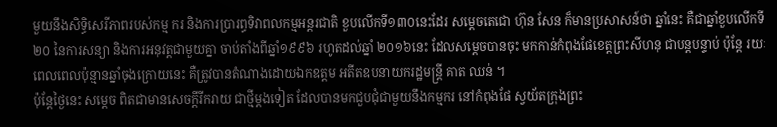មួយនឹងសិទ្ធិសេរីភាពរបស់កម្ម ករ និងការប្រារព្ធទិវាពលកម្មអន្តរជាតិ ខួបលើកទី១៣០នេះដែរ សម្ដេចតេជោ ហ៊ុន សែន ក៏មានប្រសាសន៍ថា ឆ្នាំនេះ គឺជាឆ្នាំខួបលើកទី២០ នៃការសន្យា និងការអនុវត្តជាមួយគ្នា ចាប់តាំងពីឆ្នាំ១៩៩៦ រហូតដល់ឆ្នាំ ២០១៦នេះ ដែលសម្ដេចបានចុះ មកកាន់កំពុងផែខេត្តព្រះសីហនុ ជាបន្តបន្ទាប់ ប៉ុន្តែ រយៈពេលពេលប៉ុន្មានឆ្នាំចុងក្រោយនេះ គឺត្រូវបានតំណាងដោយឯកឧត្តម អតីតឧបនាយករដ្ឋមន្ត្រី គាត ឈន់ ។
ប៉ុន្តែថ្ងៃនេះ សម្ដេច ពិតជាមានសេចក្តីរីករាយ ជាថ្មីម្តងទៀត ដែលបានមកជួបជុំជាមួយនឹងកម្មករ នៅកំពុងផែ ស្វយ័តក្រុងព្រះ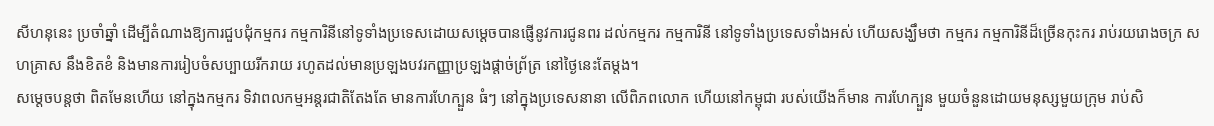សីហនុនេះ ប្រចាំឆ្នាំ ដើម្បីតំណាងឱ្យការជួបជុំកម្មករ កម្មការិនីនៅទូទាំងប្រទេសដោយសម្ដេចបានផ្ញើនូវការជូនពរ ដល់កម្មករ កម្មការិនី នៅទូទាំងប្រទេសទាំងអស់ ហើយសង្ឃឹមថា កម្មករ កម្មការិនីដ៏ច្រើនកុះករ រាប់រយរោងចក្រ សហគ្រាស នឹងខិតខំ និងមានការរៀបចំសប្បាយរីករាយ រហូតដល់មានប្រឡងបវរកញ្ញាប្រឡងផ្តាច់ព្រ័ត្រ នៅថ្ងៃនេះតែម្តង។
សម្ដេចបន្តថា ពិតមែនហើយ នៅក្នុងកម្មករ ទិវាពលកម្មអន្តរជាតិតែងតែ មានការហែក្បួន ធំៗ នៅក្នុងប្រទេសនានា លើពិភពលោក ហើយនៅកម្ពុជា របស់យើងក៏មាន ការហែក្បួន មួយចំនួនដោយមនុស្សមួយក្រុម រាប់សិ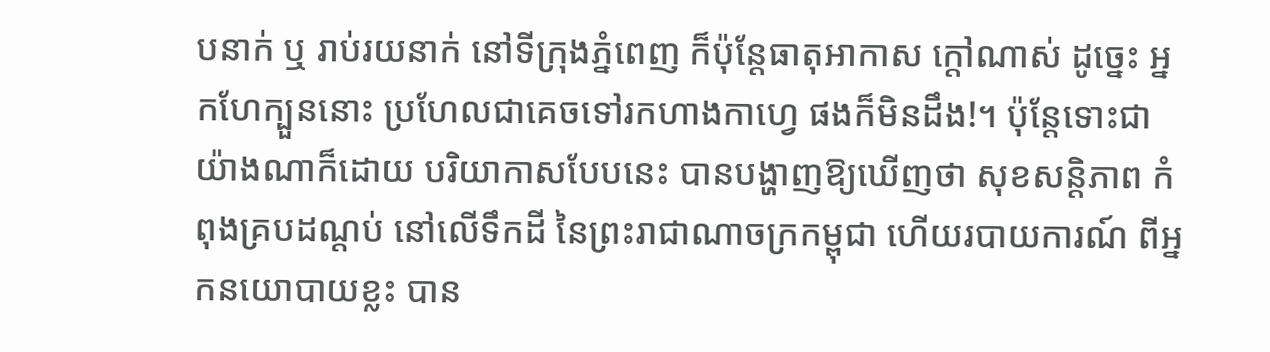បនាក់ ឬ រាប់រយនាក់ នៅទីក្រុងភ្នំពេញ ក៏ប៉ុន្តែធាតុអាកាស ក្តៅណាស់ ដូច្នេះ អ្នកហែក្បួននោះ ប្រហែលជាគេចទៅរកហាងកាហ្វេ ផងក៏មិនដឹង!។ ប៉ុន្តែទោះជាយ៉ាងណាក៏ដោយ បរិយាកាសបែបនេះ បានបង្ហាញឱ្យឃើញថា សុខសន្តិភាព កំពុងគ្របដណ្ដប់ នៅលើទឹកដី នៃព្រះរាជាណាចក្រកម្ពុជា ហើយរបាយការណ៍ ពីអ្នកនយោបាយខ្លះ បាន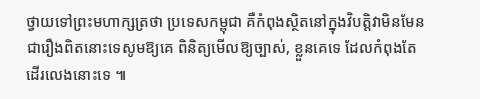ថ្វាយទៅព្រះមហាក្សត្រថា ប្រទេសកម្ពុជា គឺកំពុងស្ថិតនៅក្នុងវិបត្តិវាមិនមែនជារឿងពិតនោះទេសូមឱ្យគេ ពិនិត្យមើលឱ្យច្បាស់, ខ្លួនគេទេ ដែលកំពុងតែដើរលេងនោះទេ ៕